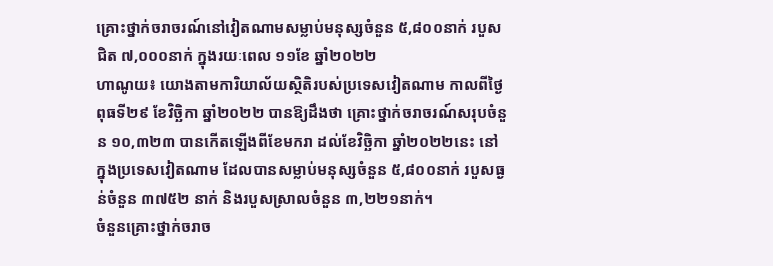គ្រោះថ្នាក់ចរាចរណ៍នៅវៀតណាមសម្លាប់មនុស្សចំនួន ៥,៨០០នាក់ របួសជិត ៧,០០០នាក់ ក្នុងរយៈពេល ១១ខែ ឆ្នាំ២០២២
ហាណូយ៖ យោងតាមការិយាល័យស្ថិតិរបស់ប្រទេសវៀតណាម កាលពីថ្ងៃពុធទី២៩ ខែវិច្ឆិកា ឆ្នាំ២០២២ បានឱ្យដឹងថា គ្រោះថ្នាក់ចរាចរណ៍សរុបចំនួន ១០,៣២៣ បានកើតឡើងពីខែមករា ដល់ខែវិច្ឆិកា ឆ្នាំ២០២២នេះ នៅក្នុងប្រទេសវៀតណាម ដែលបានសម្លាប់មនុស្សចំនួន ៥,៨០០នាក់ របួសធ្ងន់ចំនួន ៣៧៥២ នាក់ និងរបួសស្រាលចំនួន ៣,២២១នាក់។
ចំនួនគ្រោះថ្នាក់ចរាច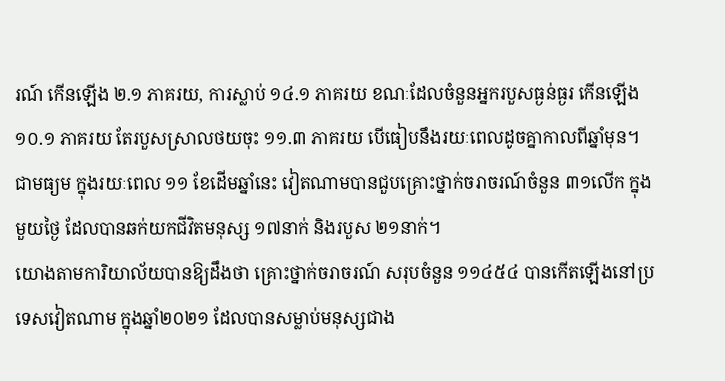រណ៍ កើនឡើង ២.១ ភាគរយ, ការស្លាប់ ១៤.១ ភាគរយ ខណៈដែលចំនួនអ្នករបួសធ្ងន់ធ្ងរ កើនឡើង ១០.១ ភាគរយ តែរបួសស្រាលថយចុះ ១១.៣ ភាគរយ បើធៀបនឹងរយៈពេលដូចគ្នាកាលពីឆ្នាំមុន។ ជាមធ្យម ក្នុងរយៈពេល ១១ ខែដើមឆ្នាំនេះ វៀតណាមបានជួបគ្រោះថ្នាក់ចរាចរណ៍ចំនួន ៣១លើក ក្នុងមួយថ្ងៃ ដែលបានឆក់យកជីវិតមនុស្ស ១៧នាក់ និងរបួស ២១នាក់។
យោងតាមការិយាល័យបានឱ្យដឹងថា គ្រោះថ្នាក់ចរាចរណ៍ សរុបចំនួន ១១៤៥៤ បានកើតឡើងនៅប្រទេសវៀតណាម ក្នុងឆ្នាំ២០២១ ដែលបានសម្លាប់មនុស្សជាង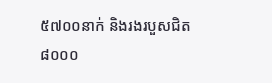៥៧០០នាក់ និងរងរបួសជិត ៨០០០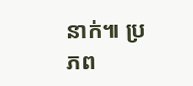នាក់៕ ប្រភព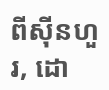ពីស៊ីនហួរ, ដោ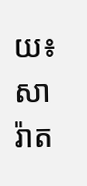យ៖ សារ៉ាត